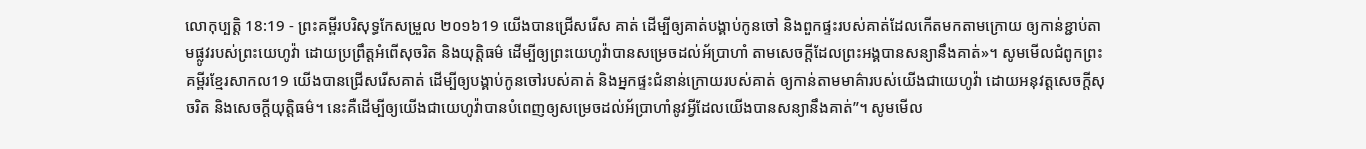លោកុប្បត្តិ 18:19 - ព្រះគម្ពីរបរិសុទ្ធកែសម្រួល ២០១៦19 យើងបានជ្រើសរើស គាត់ ដើម្បីឲ្យគាត់បង្គាប់កូនចៅ និងពួកផ្ទះរបស់គាត់ដែលកើតមកតាមក្រោយ ឲ្យកាន់ខ្ជាប់តាមផ្លូវរបស់ព្រះយេហូវ៉ា ដោយប្រព្រឹត្តអំពើសុចរិត និងយុត្តិធម៌ ដើម្បីឲ្យព្រះយេហូវ៉ាបានសម្រេចដល់អ័ប្រាហាំ តាមសេចក្ដីដែលព្រះអង្គបានសន្យានឹងគាត់»។ សូមមើលជំពូកព្រះគម្ពីរខ្មែរសាកល19 យើងបានជ្រើសរើសគាត់ ដើម្បីឲ្យបង្គាប់កូនចៅរបស់គាត់ និងអ្នកផ្ទះជំនាន់ក្រោយរបស់គាត់ ឲ្យកាន់តាមមាគ៌ារបស់យើងជាយេហូវ៉ា ដោយអនុវត្តសេចក្ដីសុចរិត និងសេចក្ដីយុត្តិធម៌។ នេះគឺដើម្បីឲ្យយើងជាយេហូវ៉ាបានបំពេញឲ្យសម្រេចដល់អ័ប្រាហាំនូវអ្វីដែលយើងបានសន្យានឹងគាត់”។ សូមមើល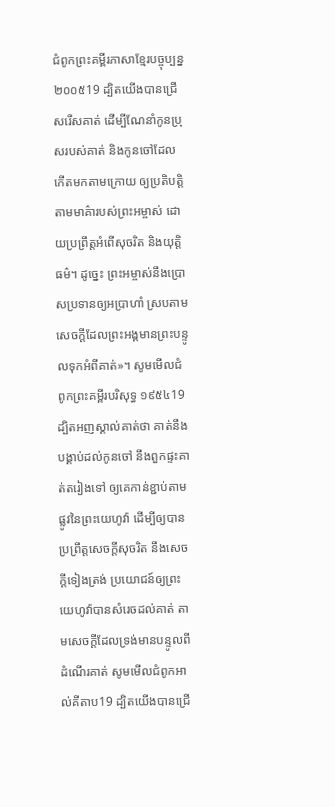ជំពូកព្រះគម្ពីរភាសាខ្មែរបច្ចុប្បន្ន ២០០៥19 ដ្បិតយើងបានជ្រើសរើសគាត់ ដើម្បីណែនាំកូនប្រុសរបស់គាត់ និងកូនចៅដែលកើតមកតាមក្រោយ ឲ្យប្រតិបត្តិតាមមាគ៌ារបស់ព្រះអម្ចាស់ ដោយប្រព្រឹត្តអំពើសុចរិត និងយុត្តិធម៌។ ដូច្នេះ ព្រះអម្ចាស់នឹងប្រោសប្រទានឲ្យអប្រាហាំ ស្របតាមសេចក្ដីដែលព្រះអង្គមានព្រះបន្ទូលទុកអំពីគាត់»។ សូមមើលជំពូកព្រះគម្ពីរបរិសុទ្ធ ១៩៥៤19 ដ្បិតអញស្គាល់គាត់ថា គាត់នឹងបង្គាប់ដល់កូនចៅ នឹងពួកផ្ទះគាត់តរៀងទៅ ឲ្យគេកាន់ខ្ជាប់តាមផ្លូវនៃព្រះយេហូវ៉ា ដើម្បីឲ្យបានប្រព្រឹត្តសេចក្ដីសុចរិត នឹងសេចក្ដីទៀងត្រង់ ប្រយោជន៍ឲ្យព្រះយេហូវ៉ាបានសំរេចដល់គាត់ តាមសេចក្ដីដែលទ្រង់មានបន្ទូលពីដំណើរគាត់ សូមមើលជំពូកអាល់គីតាប19 ដ្បិតយើងបានជ្រើ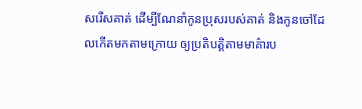សរើសគាត់ ដើម្បីណែនាំកូនប្រុសរបស់គាត់ និងកូនចៅដែលកើតមកតាមក្រោយ ឲ្យប្រតិបត្តិតាមមាគ៌ារប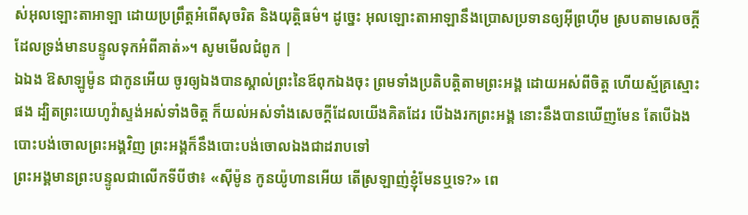ស់អុលឡោះតាអាឡា ដោយប្រព្រឹត្តអំពើសុចរិត និងយុត្តិធម៌។ ដូច្នេះ អុលឡោះតាអាឡានឹងប្រោសប្រទានឲ្យអ៊ីព្រហ៊ីម ស្របតាមសេចក្តីដែលទ្រង់មានបន្ទូលទុកអំពីគាត់»។ សូមមើលជំពូក |
ឯឯង ឱសាឡូម៉ូន ជាកូនអើយ ចូរឲ្យឯងបានស្គាល់ព្រះនៃឪពុកឯងចុះ ព្រមទាំងប្រតិបត្តិតាមព្រះអង្គ ដោយអស់ពីចិត្ត ហើយស្ម័គ្រស្មោះផង ដ្បិតព្រះយេហូវ៉ាស្ទង់អស់ទាំងចិត្ត ក៏យល់អស់ទាំងសេចក្ដីដែលយើងគិតដែរ បើឯងរកព្រះអង្គ នោះនឹងបានឃើញមែន តែបើឯងបោះបង់ចោលព្រះអង្គវិញ ព្រះអង្គក៏នឹងបោះបង់ចោលឯងជាដរាបទៅ
ព្រះអង្គមានព្រះបន្ទូលជាលើកទីបីថា៖ «ស៊ីម៉ូន កូនយ៉ូហានអើយ តើស្រឡាញ់ខ្ញុំមែនឬទេ?» ពេ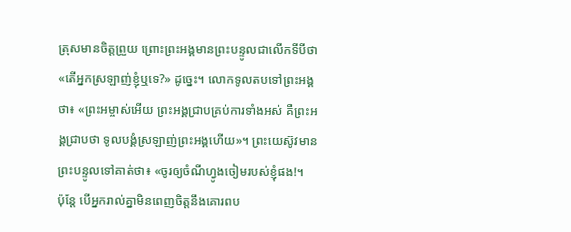ត្រុសមានចិត្តព្រួយ ព្រោះព្រះអង្គមានព្រះបន្ទូលជាលើកទីបីថា «តើអ្នកស្រឡាញ់ខ្ញុំឬទេ?» ដូច្នេះ។ លោកទូលតបទៅព្រះអង្គថា៖ «ព្រះអម្ចាស់អើយ ព្រះអង្គជ្រាបគ្រប់ការទាំងអស់ គឺព្រះអង្គជ្រាបថា ទូលបង្គំស្រឡាញ់ព្រះអង្គហើយ»។ ព្រះយេស៊ូវមានព្រះបន្ទូលទៅគាត់ថា៖ «ចូរឲ្យចំណីហ្វូងចៀមរបស់ខ្ញុំផង!។
ប៉ុន្ដែ បើអ្នករាល់គ្នាមិនពេញចិត្តនឹងគោរពប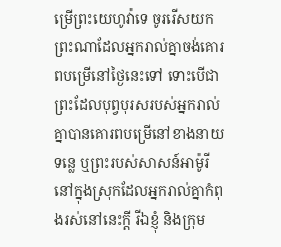ម្រើព្រះយេហូវ៉ាទេ ចូររើសយកព្រះណាដែលអ្នករាល់គ្នាចង់គោរពបម្រើនៅថ្ងៃនេះទៅ ទោះបើជាព្រះដែលបុព្វបុរសរបស់អ្នករាល់គ្នាបានគោរពបម្រើនៅខាងនាយទន្លេ ឬព្រះរបស់សាសន៍អាម៉ូរី នៅក្នុងស្រុកដែលអ្នករាល់គ្នាកំពុងរស់នៅនេះក្តី រីឯខ្ញុំ និងក្រុម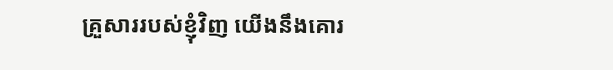គ្រួសាររបស់ខ្ញុំវិញ យើងនឹងគោរ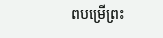ពបម្រើព្រះ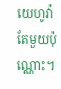យេហូវ៉ាតែមួយប៉ុណ្ណោះ។